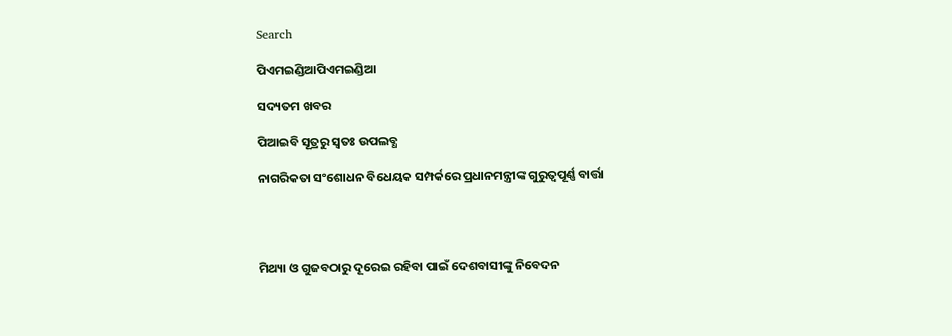Search

ପିଏମଇଣ୍ଡିଆପିଏମଇଣ୍ଡିଆ

ସଦ୍ୟତମ ଖବର

ପିଆଇବି ସୂତ୍ରରୁ ସ୍ବତଃ ଉପଲବ୍ଧ

ନାଗରିକତା ସଂଶୋଧନ ବିଧେୟକ ସମ୍ପର୍କରେ ପ୍ରଧାନମନ୍ତ୍ରୀଙ୍କ ଗୁରୁତ୍ୱପୂର୍ଣ୍ଣ ବାର୍ତ୍ତା




ମିଥ୍ୟା ଓ ଗୁଜବଠାରୁ ଦୂରେଇ ରହିବା ପାଇଁ ଦେଶବାସୀଙ୍କୁ ନିବେଦନ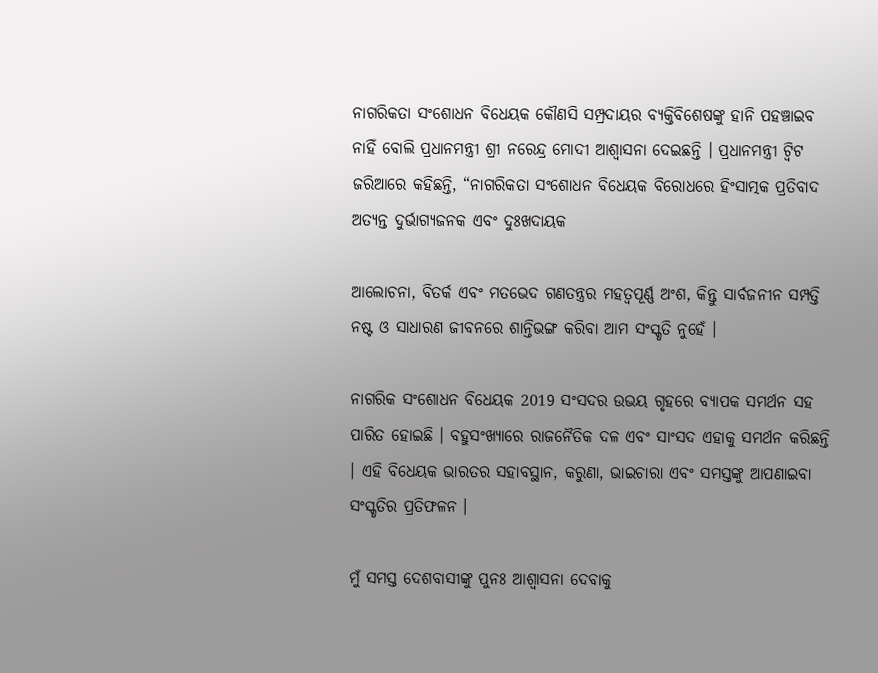ନାଗରିକତା ସଂଶୋଧନ ବିଧେୟକ କୌଣସି ସମ୍ପ୍ରଦାୟର ବ୍ୟକ୍ତିବିଶେଷଙ୍କୁ ହାନି ପହଞ୍ଚାଇବ ନାହିଁ ବୋଲି ପ୍ରଧାନମନ୍ତ୍ରୀ ଶ୍ରୀ ନରେନ୍ଦ୍ର ମୋଦୀ ଆଶ୍ୱାସନା ଦେଇଛନ୍ତି । ପ୍ରଧାନମନ୍ତ୍ରୀ ଟ୍ୱିଟ ଜରିଆରେ କହିଛନ୍ତି, “ନାଗରିକତା ସଂଶୋଧନ ବିଧେୟକ ବିରୋଧରେ ହିଂସାତ୍ମକ ପ୍ରତିବାଦ ଅତ୍ୟନ୍ତ ଦୁର୍ଭାଗ୍ୟଜନକ ଏବଂ ଦୁଃଖଦାୟକ

ଆଲୋଚନା, ବିତର୍କ ଏବଂ ମତଭେଦ ଗଣତନ୍ତ୍ରର ମହତ୍ୱପୂର୍ଣ୍ଣ ଅଂଶ, କିନ୍ତୁ ସାର୍ବଜନୀନ ସମ୍ପତ୍ତି ନଷ୍ଟ ଓ ସାଧାରଣ ଜୀବନରେ ଶାନ୍ତିଭଙ୍ଗ କରିବା ଆମ ସଂସ୍କୃତି ନୁହେଁ ।

ନାଗରିକ ସଂଶୋଧନ ବିଧେୟକ 2019 ସଂସଦର ଉଭୟ ଗୃହରେ ବ୍ୟାପକ ସମର୍ଥନ ସହ ପାରିତ ହୋଇଛି । ବହୁସଂଖ୍ୟାରେ ରାଜନୈତିକ ଦଳ ଏବଂ ସାଂସଦ ଏହାକୁ ସମର୍ଥନ କରିଛନ୍ତି । ଏହି ବିଧେୟକ ଭାରତର ସହାବସ୍ଥାନ, କରୁଣା, ଭାଇଚାରା ଏବଂ ସମସ୍ତଙ୍କୁ ଆପଣାଇବା ସଂସ୍କୃତିର ପ୍ରତିଫଳନ ।

ମୁଁ ସମସ୍ତ ଦେଶବାସୀଙ୍କୁ ପୁନଃ ଆଶ୍ୱାସନା ଦେବାକୁ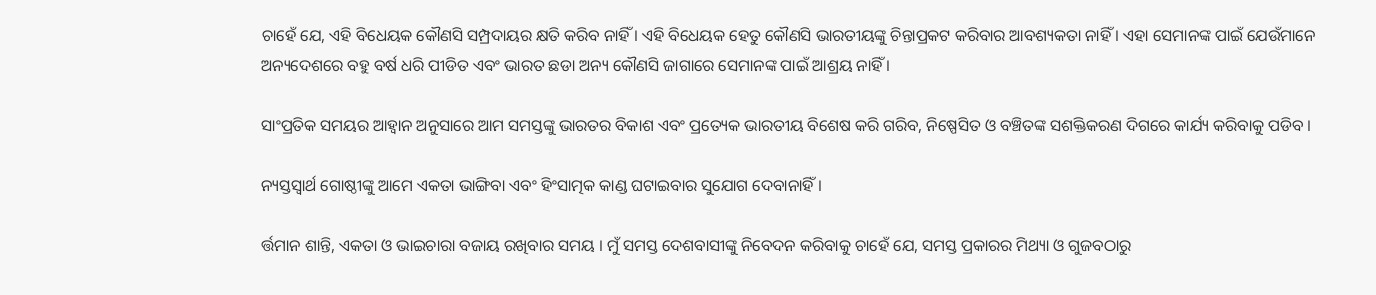ଚାହେଁ ଯେ, ଏହି ବିଧେୟକ କୌଣସି ସମ୍ପ୍ରଦାୟର କ୍ଷତି କରିବ ନାହିଁ । ଏହି ବିଧେୟକ ହେତୁ କୌଣସି ଭାରତୀୟଙ୍କୁ ଚିନ୍ତାପ୍ରକଟ କରିବାର ଆବଶ୍ୟକତା ନାହିଁ । ଏହା ସେମାନଙ୍କ ପାଇଁ ଯେଉଁମାନେ ଅନ୍ୟଦେଶରେ ବହୁ ବର୍ଷ ଧରି ପୀଡିତ ଏବଂ ଭାରତ ଛଡା ଅନ୍ୟ କୌଣସି ଜାଗାରେ ସେମାନଙ୍କ ପାଇଁ ଆଶ୍ରୟ ନାହିଁ ।

ସାଂପ୍ରତିକ ସମୟର ଆହ୍ୱାନ ଅନୁସାରେ ଆମ ସମସ୍ତଙ୍କୁ ଭାରତର ବିକାଶ ଏବଂ ପ୍ରତ୍ୟେକ ଭାରତୀୟ ବିଶେଷ କରି ଗରିବ, ନିଷ୍ପେସିତ ଓ ବଞ୍ଚିତଙ୍କ ସଶକ୍ତିକରଣ ଦିଗରେ କାର୍ଯ୍ୟ କରିବାକୁ ପଡିବ ।

ନ୍ୟସ୍ତସ୍ୱାର୍ଥ ଗୋଷ୍ଠୀଙ୍କୁ ଆମେ ଏକତା ଭାଙ୍ଗିବା ଏବଂ ହିଂସାତ୍ମକ କାଣ୍ଡ ଘଟାଇବାର ସୁଯୋଗ ଦେବାନାହିଁ ।

ର୍ତ୍ତମାନ ଶାନ୍ତି, ଏକତା ଓ ଭାଇଚାରା ବଜାୟ ରଖିବାର ସମୟ । ମୁଁ ସମସ୍ତ ଦେଶବାସୀଙ୍କୁ ନିବେଦନ କରିବାକୁ ଚାହେଁ ଯେ, ସମସ୍ତ ପ୍ରକାରର ମିଥ୍ୟା ଓ ଗୁଜବଠାରୁ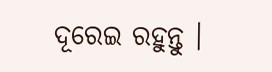ଦୂରେଇ ରହୁନ୍ତୁ ।